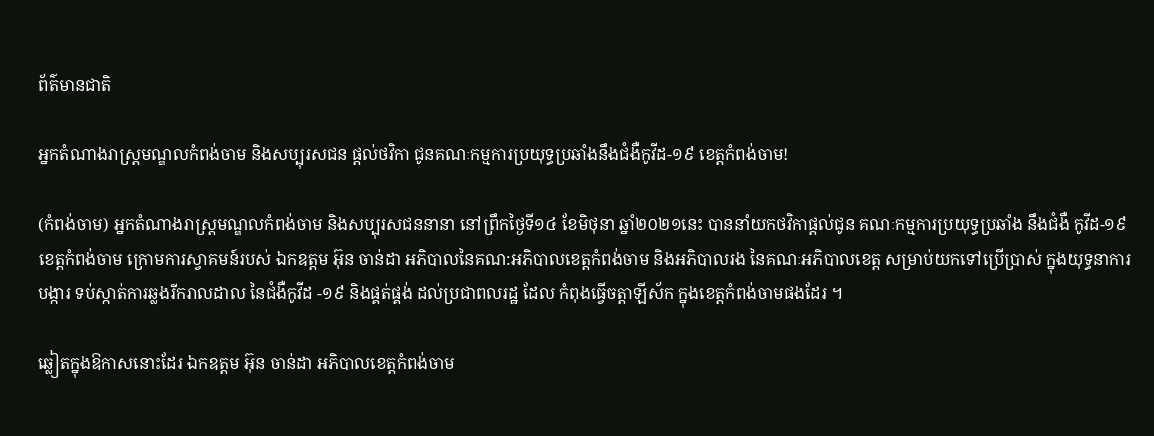ព័ត៌មានជាតិ

អ្នកតំណាងរាស្រ្ដមណ្ឌលកំពង់ចាម និងសប្បុរសជន ផ្តល់ថវិកា ជូនគណៈកម្មការប្រយុទ្ធប្រឆាំងនឹងជំងឺកូវីដ-១៩ ខេត្តកំពង់ចាម!

(កំពង់ចាម) អ្នកតំណាងរាស្រ្ដមណ្ឌលកំពង់ចាម និងសប្បុរសជននានា នៅព្រឹកថ្ងៃទី១៤ ខែមិថុនា ឆ្នាំ២០២១នេះ បាននាំយកថវិកាផ្តល់ជូន គណៈកម្មការប្រយុទ្ធប្រឆាំង នឹងជំងឺ កូវីដ-១៩ ខេត្តកំពង់ចាម ក្រោមការស្វាគមន៍របស់ ឯកឧត្តម អ៊ុន ចាន់ដា អភិបាលនៃគណ:អភិបាលខេត្តកំពង់ចាម និងអភិបាលរង នៃគណៈអភិបាលខេត្ត សម្រាប់យកទៅប្រើប្រាស់ ក្នុងយុទ្ធនាការ បង្ការ ទប់ស្កាត់ការឆ្លងរីករាលដាល នៃជំងឺកូវីដ -១៩ និងផ្គត់ផ្គង់ ដល់ប្រជាពលរដ្ឋ ដែល កំពុងធ្វើចត្តាឡីស័ក ក្នុងខេត្តកំពង់ចាមផងដែរ ។

ឆ្លៀតក្នុងឱកាសនោះដែរ ឯកឧត្តម អ៊ុន ចាន់ដា អភិបាលខេត្តកំពង់ចាម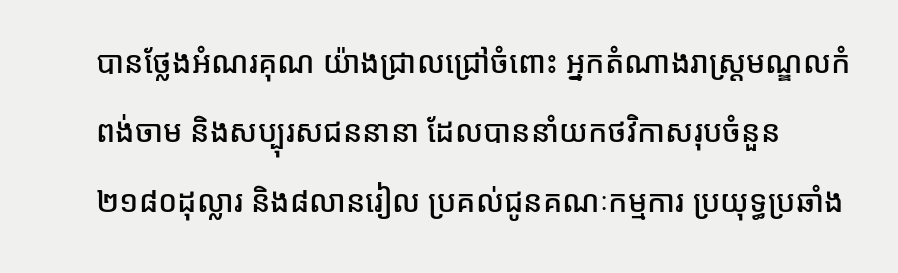បានថ្លែងអំណរគុណ យ៉ាងជ្រាលជ្រៅចំពោះ អ្នកតំណាងរាស្រ្ដមណ្ឌលកំពង់ចាម និងសប្បុរសជននានា ដែលបាននាំយកថវិកាសរុបចំនួន ២១៨០ដុល្លារ និង៨លានរៀល ប្រគល់ជូនគណៈកម្មការ ប្រយុទ្ធប្រឆាំង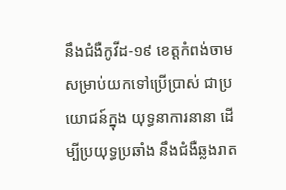នឹងជំងឺកូវីដ-១៩ ខេត្តកំពង់ចាម សម្រាប់យកទៅប្រើប្រាស់ ជាប្រយោជន៍ក្នុង យុទ្ធនាការនានា ដើម្បីប្រយុទ្ធប្រឆាំង នឹងជំងឺឆ្លងរាត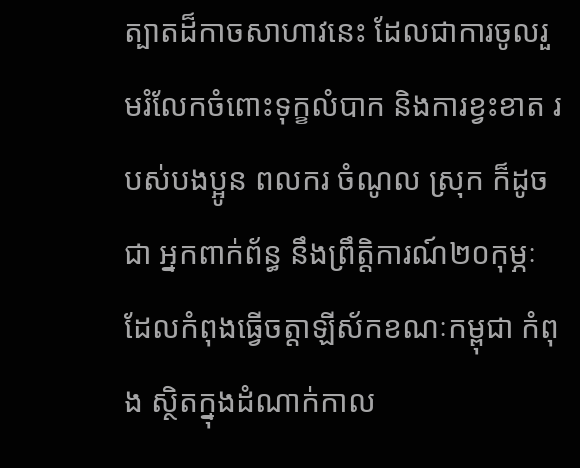ត្បាតដ៏កាចសាហាវនេះ ដែលជាការចូលរួមរំលែកចំពោះទុក្ខលំបាក និងការខ្វះខាត របស់បងប្អូន ពលករ ចំណូល ស្រុក ក៏ដូចជា អ្នកពាក់ព័ន្ធ នឹងព្រឹត្តិការណ៍២០កុម្ភៈ ដែលកំពុងធ្វើចត្តាឡីស័កខណៈកម្ពុជា កំពុង ស្ថិតក្នុងដំណាក់កាល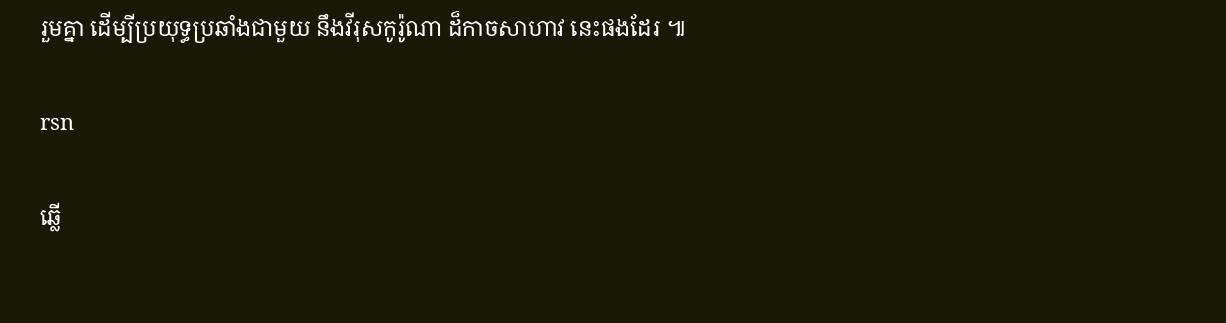រួមគ្នា ដើម្បីប្រយុទ្ធប្រឆាំងជាមួយ នឹងវីរុសកូរ៉ូណា ដ៏កាចសាហាវ នេះផងដែរ ៕

rsn

ឆ្លើ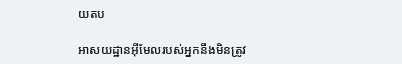យតប

អាសយដ្ឋានអ៊ីមែលរបស់អ្នកនឹងមិនត្រូវ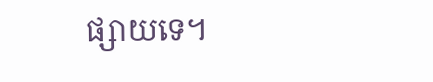ផ្សាយទេ។